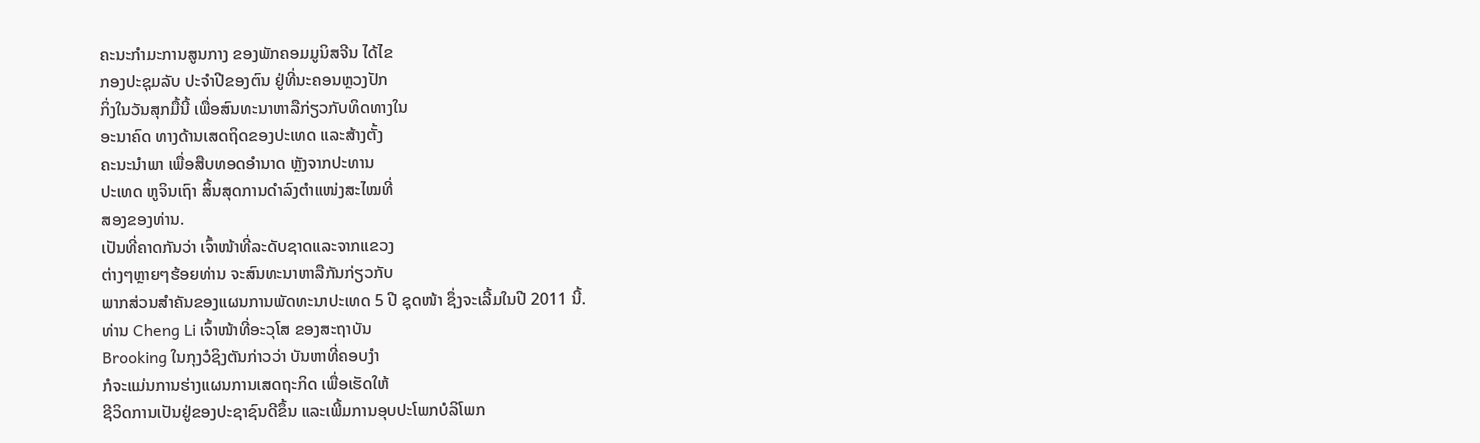ຄະນະກຳມະການສູນກາງ ຂອງພັກຄອມມູນິສຈີນ ໄດ້ໄຂ
ກອງປະຊຸມລັບ ປະຈຳປີຂອງຕົນ ຢູ່ທີ່ນະຄອນຫຼວງປັກ
ກິ່ງໃນວັນສຸກມື້ນີ້ ເພື່ອສົນທະນາຫາລືກ່ຽວກັບທິດທາງໃນ
ອະນາຄົດ ທາງດ້ານເສດຖິດຂອງປະເທດ ແລະສ້າງຕັ້ງ
ຄະນະນຳພາ ເພື່ອສືບທອດອຳນາດ ຫຼັງຈາກປະທານ
ປະເທດ ຫູຈິນເຖົາ ສິ້ນສຸດການດໍາລົງຕໍາແໜ່ງສະໄໝທີ່
ສອງຂອງທ່ານ.
ເປັນທີ່ຄາດກັນວ່າ ເຈົ້າໜ້າທີ່ລະດັບຊາດແລະຈາກແຂວງ
ຕ່າງໆຫຼາຍໆຮ້ອຍທ່ານ ຈະສົນທະນາຫາລືກັນກ່ຽວກັບ
ພາກສ່ວນສຳຄັນຂອງແຜນການພັດທະນາປະເທດ 5 ປີ ຊຸດໜ້າ ຊຶ່ງຈະເລີ້ມໃນປີ 2011 ນີ້.
ທ່ານ Cheng Li ເຈົ້າໜ້າທີ່ອະວຸໂສ ຂອງສະຖາບັນ
Brooking ໃນກຸງວໍຊິງຕັນກ່າວວ່າ ບັນຫາທີ່ຄອບງຳ
ກໍຈະແມ່ນການຮ່າງແຜນການເສດຖະກິດ ເພື່ອເຮັດໃຫ້
ຊີວິດການເປັນຢູ່ຂອງປະຊາຊົນດີຂຶ້ນ ແລະເພີ້ມການອຸບປະໂພກບໍລິໂພກ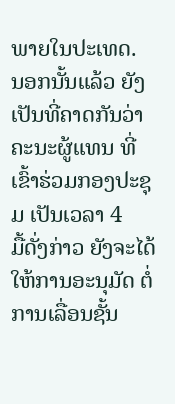ພາຍໃນປະເທດ.
ນອກນັ້ນແລ້ວ ຍັງເປັນທີ່ຄາດກັນວ່າ ຄະນະຜູ້ແທນ ທີ່ເຂົ້າຮ່ວມກອງປະຊຸມ ເປັນເວລາ 4
ມື້ດັ່ງກ່າວ ຍັງຈະໄດ້ໃຫ້ການອະນຸມັດ ຕໍ່ການເລື່ອນຊັ້ນ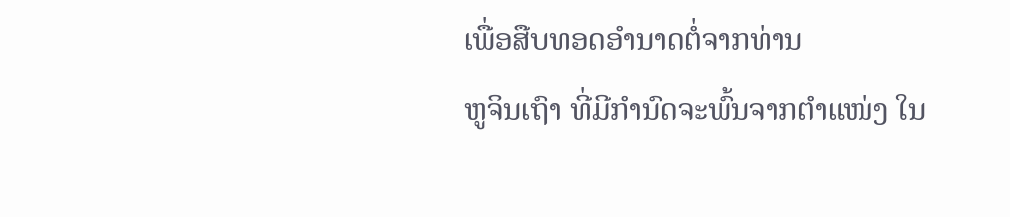ເພື່ອສືບທອດອໍານາດຕໍ່ຈາກທ່ານ
ຫູຈິນເຖົາ ທີ່ມີກຳນົດຈະພົ້ນຈາກຕຳແໜ່ງ ໃນ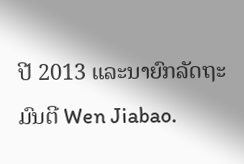ປີ 2013 ແລະນາຍົກລັດຖະມົນຕີ Wen Jiabao.